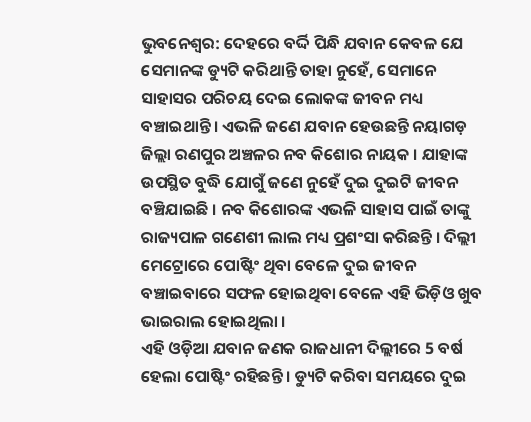ଭୁବନେଶ୍ବର: ଦେହରେ ବର୍ଦ୍ଦି ପିନ୍ଧି ଯବାନ କେବଳ ଯେ ସେମାନଙ୍କ ଡ୍ୟୁଟି କରିଥାନ୍ତି ତାହା ନୁହେଁ, ସେମାନେ ସାହାସର ପରିଚୟ ଦେଇ ଲୋକଙ୍କ ଜୀବନ ମଧ୍ୟ ବଞ୍ଚାଇଥାନ୍ତି । ଏଭଳି ଜଣେ ଯବାନ ହେଉଛନ୍ତି ନୟାଗଡ଼ ଜିଲ୍ଲା ରଣପୁର ଅଞ୍ଚଳର ନବ କିଶୋର ନାୟକ । ଯାହାଙ୍କ ଉପସ୍ଥିତ ବୁଦ୍ଧି ଯୋଗୁଁ ଜଣେ ନୁହେଁ ଦୁଇ ଦୁଇଟି ଜୀବନ ବଞ୍ଚିଯାଇଛି । ନବ କିଶୋରଙ୍କ ଏଭଳି ସାହାସ ପାଇଁ ତାଙ୍କୁ ରାଜ୍ୟପାଳ ଗଣେଶୀ ଲାଲ ମଧ୍ୟ ପ୍ରଶଂସା କରିଛନ୍ତି । ଦିଲ୍ଲୀ ମେଟ୍ରୋରେ ପୋଷ୍ଟିଂ ଥିବା ବେଳେ ଦୁଇ ଜୀବନ ବଞ୍ଚାଇବାରେ ସଫଳ ହୋଇଥିବା ବେଳେ ଏହି ଭିଡ଼ିଓ ଖୁବ ଭାଇରାଲ ହୋଇଥିଲା ।
ଏହି ଓଡ଼ିଆ ଯବାନ ଜଣକ ରାଜଧାନୀ ଦିଲ୍ଲୀରେ 5 ବର୍ଷ ହେଲା ପୋଷ୍ଟିଂ ରହିଛନ୍ତି । ଡ୍ୟୁଟି କରିବା ସମୟରେ ଦୁଇ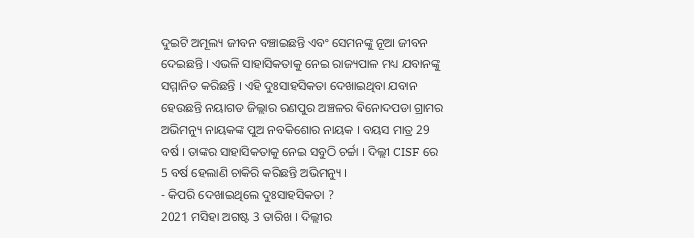ଦୁଇଟି ଅମୂଲ୍ୟ ଜୀବନ ବଞ୍ଚାଇଛନ୍ତି ଏବଂ ସେମନଙ୍କୁ ନୂଆ ଜୀବନ ଦେଇଛନ୍ତି । ଏଭଳି ସାହାସିକତାକୁ ନେଇ ରାଜ୍ୟପାଳ ମଧ୍ୟ ଯବାନଙ୍କୁ ସମ୍ମାନିତ କରିଛନ୍ତି । ଏହି ଦୁଃସାହସିକତା ଦେଖାଇଥିବା ଯବାନ ହେଉଛନ୍ତି ନୟାଗଡ ଜିଲ୍ଲାର ରଣପୁର ଅଞ୍ଚଳର ଵିନୋଦପଡା ଗ୍ରାମର ଅଭିମନ୍ୟୁ ନାୟକଙ୍କ ପୁଅ ନବକିଶୋର ନାୟକ । ବୟସ ମାତ୍ର 29 ବର୍ଷ । ତାଙ୍କର ସାହାସିକତାକୁ ନେଇ ସବୁଠି ଚର୍ଚ୍ଚା । ଦିଲ୍ଲୀ CISF ରେ 5 ବର୍ଷ ହେଲାଣି ଚାକିରି କରିଛନ୍ତି ଅଭିମନ୍ୟୁ ।
- କିପରି ଦେଖାଇଥିଲେ ଦୁଃସାହସିକତା ?
2021 ମସିହା ଅଗଷ୍ଟ 3 ତାରିଖ । ଦିଲ୍ଲୀର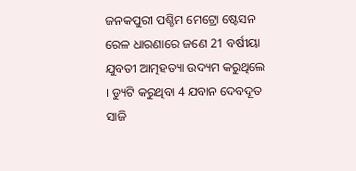ଜନକପୁରୀ ପଶ୍ଚିମ ମେଟ୍ରୋ ଷ୍ଟେସନ ରେଳ ଧାରଣାରେ ଜଣେ 21 ବର୍ଷୀୟା ଯୁବତୀ ଆତ୍ମହତ୍ୟା ଉଦ୍ୟମ କରୁଥିଲେ । ଡ୍ୟୁଟି କରୁଥିବା 4 ଯବାନ ଦେବଦୂତ ସାଜି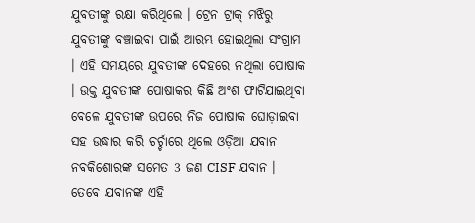ଯୁବତୀଙ୍କୁ ରକ୍ଷା କରିଥିଲେ । ଟ୍ରେନ ଟ୍ରାକ୍ ମଝିରୁ ଯୁବତୀଙ୍କୁ ବଞ୍ଚାଇବା ପାଇଁ ଆରମ୍ଭ ହୋଇଥିଲା ସଂଗ୍ରାମ । ଏହି ସମୟରେ ଯୁବତୀଙ୍କ ଦେହରେ ନଥିଲା ପୋଷାକ । ଉକ୍ତ ଯୁବତୀଙ୍କ ପୋଷାକର କିଛି ଅଂଶ ଫାଟିଯାଇଥିବା ବେଳେ ଯୁବତୀଙ୍କ ଉପରେ ନିଜ ପୋଷାକ ଘୋଡ଼ାଇବା ସହ ଉଦ୍ଧାର କରି ଚର୍ଚ୍ଚାରେ ଥିଲେ ଓଡ଼ିଆ ଯବାନ ନବକିଶୋରଙ୍କ ସମେତ 3 ଜଣ CISF ଯବାନ । ତେବେ ଯବାନଙ୍କ ଏହି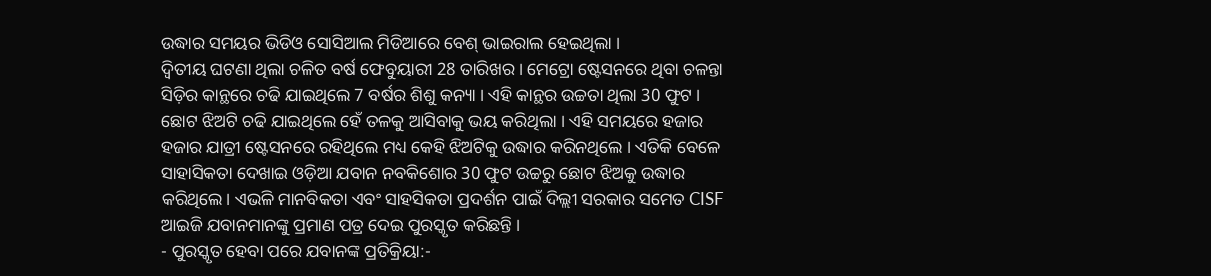ଉଦ୍ଧାର ସମୟର ଭିଡିଓ ସୋସିଆଲ ମିଡିଆରେ ବେଶ୍ ଭାଇରାଲ ହେଇଥିଲା ।
ଦ୍ବିତୀୟ ଘଟଣା ଥିଲା ଚଳିତ ବର୍ଷ ଫେବୁୟାରୀ 28 ତାରିଖର । ମେଟ୍ରୋ ଷ୍ଟେସନରେ ଥିବା ଚଳନ୍ତା ସିଡ଼ିର କାନ୍ଥରେ ଚଢି ଯାଇଥିଲେ 7 ବର୍ଷର ଶିଶୁ କନ୍ୟା । ଏହି କାନ୍ଥର ଉଚ୍ଚତା ଥିଲା 30 ଫୁଟ । ଛୋଟ ଝିଅଟି ଚଢି ଯାଇଥିଲେ ହେଁ ତଳକୁ ଆସିବାକୁ ଭୟ କରିଥିଲା । ଏହି ସମୟରେ ହଜାର ହଜାର ଯାତ୍ରୀ ଷ୍ଟେସନରେ ରହିଥିଲେ ମଧ୍ୟ କେହି ଝିଅଟିକୁ ଉଦ୍ଧାର କରିନଥିଲେ । ଏତିକି ବେଳେ ସାହାସିକତା ଦେଖାଇ ଓଡ଼ିଆ ଯବାନ ନବକିଶୋର 30 ଫୁଟ ଉଚ୍ଚରୁ ଛୋଟ ଝିଅକୁ ଉଦ୍ଧାର କରିଥିଲେ। ଏଭଳି ମାନବିକତା ଏବଂ ସାହସିକତା ପ୍ରଦର୍ଶନ ପାଇଁ ଦିଲ୍ଲୀ ସରକାର ସମେତ CISF ଆଇଜି ଯବାନମାନଙ୍କୁ ପ୍ରମାଣ ପତ୍ର ଦେଇ ପୁରସ୍କୃତ କରିଛନ୍ତି ।
- ପୁରସ୍କୃତ ହେବା ପରେ ଯବାନଙ୍କ ପ୍ରତିକ୍ରିୟା:-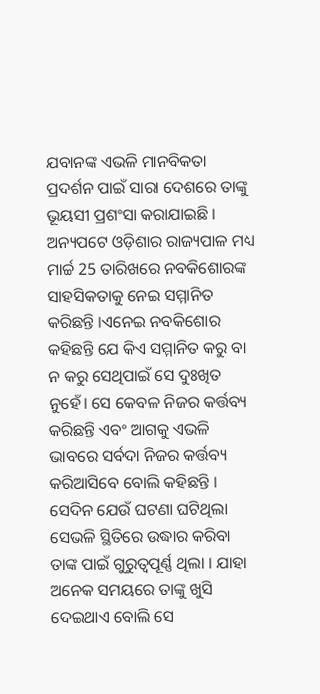ଯବାନଙ୍କ ଏଭଳି ମାନବିକତା ପ୍ରଦର୍ଶନ ପାଇଁ ସାରା ଦେଶରେ ତାଙ୍କୁ ଭୂୟସୀ ପ୍ରଶଂସା କରାଯାଇଛି । ଅନ୍ୟପଟେ ଓଡ଼ିଶାର ରାଜ୍ୟପାଳ ମଧ୍ୟ ମାର୍ଚ୍ଚ 25 ତାରିଖରେ ନବକିଶୋରଙ୍କ ସାହସିକତାକୁ ନେଇ ସମ୍ମାନିତ କରିଛନ୍ତି ।ଏନେଇ ନବକିଶୋର କହିଛନ୍ତି ଯେ କିଏ ସମ୍ମାନିତ କରୁ ବା ନ କରୁ ସେଥିପାଇଁ ସେ ଦୁଃଖିତ ନୁହେଁ। ସେ କେବଳ ନିଜର କର୍ତ୍ତବ୍ୟ କରିଛନ୍ତି ଏବଂ ଆଗକୁ ଏଭଳି ଭାବରେ ସର୍ବଦା ନିଜର କର୍ତ୍ତବ୍ୟ କରିଆସିବେ ବୋଲି କହିଛନ୍ତି ।
ସେଦିନ ଯେଉଁ ଘଟଣା ଘଟିଥିଲା ସେଭଳି ସ୍ଥିତିରେ ଉଦ୍ଧାର କରିବା ତାଙ୍କ ପାଇଁ ଗୁରୁତ୍ବପୂର୍ଣ୍ଣ ଥିଲା । ଯାହା ଅନେକ ସମୟରେ ତାଙ୍କୁ ଖୁସି ଦେଇଥାଏ ବୋଲି ସେ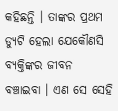କହିଛନ୍ତି । ତାଙ୍କର ପ୍ରଥମ ଡ୍ୟୁଟି ହେଲା ଯେକୌଣସି ବ୍ୟକ୍ତିଙ୍କର ଜୀବନ ବଞ୍ଚାଇବା । ଏଣ ସେ ସେହି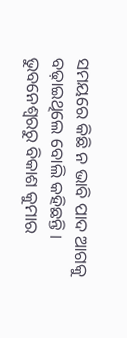ସମୟରେ କିଛି ନ ଭାବି ପାଦ ଆଗକୁ ବଢ଼ାଇଥିଲେ ବୋଲି କହିଛନ୍ତି ।
ଭୁବନେଶ୍ବରରୁ ବିକାଶ କୁମାର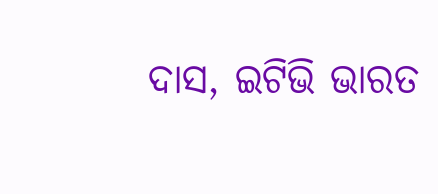ଦାସ, ଇଟିଭି ଭାରତ